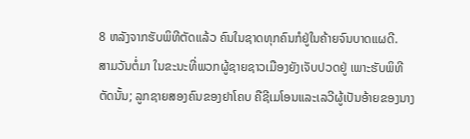8 ຫລັງຈາກຮັບພິທີຕັດແລ້ວ ຄົນໃນຊາດທຸກຄົນກໍຢູ່ໃນຄ້າຍຈົນບາດແຜດີ.
ສາມວັນຕໍ່ມາ ໃນຂະນະທີ່ພວກຜູ້ຊາຍຊາວເມືອງຍັງເຈັບປວດຢູ່ ເພາະຮັບພິທີຕັດນັ້ນ; ລູກຊາຍສອງຄົນຂອງຢາໂຄບ ຄືຊີເມໂອນແລະເລວີຜູ້ເປັນອ້າຍຂອງນາງ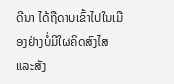ດີນາ ໄດ້ຖືດາບເຂົ້າໄປໃນເມືອງຢ່າງບໍ່ມີໃຜຄິດສົງໄສ ແລະສັງ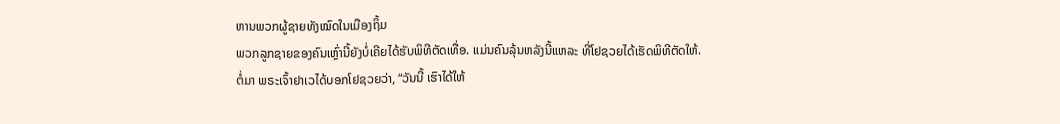ຫານພວກຜູ້ຊາຍທັງໝົດໃນເມືອງຖິ້ມ
ພວກລູກຊາຍຂອງຄົນເຫຼົ່ານີ້ຍັງບໍ່ເຄີຍໄດ້ຮັບພິທີຕັດເທື່ອ. ແມ່ນຄົນລຸ້ນຫລັງນີ້ແຫລະ ທີ່ໂຢຊວຍໄດ້ເຮັດພິທີຕັດໃຫ້.
ຕໍ່ມາ ພຣະເຈົ້າຢາເວໄດ້ບອກໂຢຊວຍວ່າ, “ວັນນີ້ ເຮົາໄດ້ໃຫ້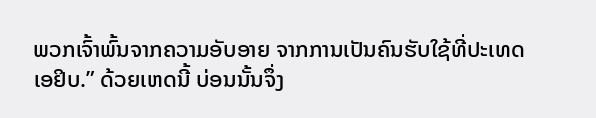ພວກເຈົ້າພົ້ນຈາກຄວາມອັບອາຍ ຈາກການເປັນຄົນຮັບໃຊ້ທີ່ປະເທດເອຢິບ.” ດ້ວຍເຫດນີ້ ບ່ອນນັ້ນຈຶ່ງ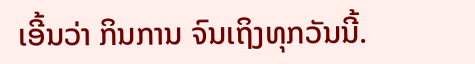ເອີ້ນວ່າ ກິນການ ຈົນເຖິງທຸກວັນນີ້.